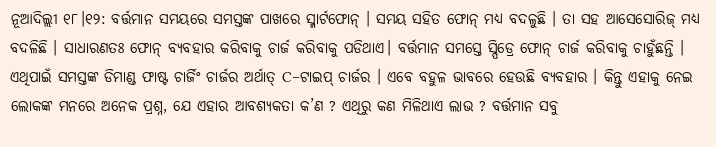ନୂଆଦିଲ୍ଲୀ ୧୮।୧୨: ବର୍ତ୍ତମାନ ସମୟରେ ସମସ୍ତଙ୍କ ପାଖରେ ସ୍ମାର୍ଟଫୋନ୍ । ସମୟ ସହିତ ଫୋନ୍ ମଧ୍ୟ ବଦଳୁଛି । ତା ସହ ଆସେସୋରିଜ୍ ମଧ୍ୟ ବଦଳିଛି । ସାଧାରଣତଃ ଫୋନ୍ ବ୍ୟବହାର କରିବାକୁ ଚାର୍ଜ କରିବାକୁ ପଡିଥାଏ। ବର୍ତ୍ତମାନ ସମସ୍ତେ ସ୍ପିଡ୍ରେ ଫୋନ୍ ଚାର୍ଜ କରିବାକୁ ଚାହୁଁଛନ୍ତି ।
ଏଥିପାଇଁ ସମସ୍ତଙ୍କ ଡିମାଣ୍ଡ ଫାଷ୍ଟ ଚାର୍ଜିଂ ଚାର୍ଜର ଅର୍ଥାତ୍ C–ଟାଇପ୍ ଚାର୍ଜର । ଏବେ ବହୁଳ ଭାବରେ ହେଉଛି ବ୍ୟବହାର । କିନ୍ତୁ ଏହାକୁ ନେଇ ଲୋକଙ୍କ ମନରେ ଅନେକ ପ୍ରଶ୍ନ, ଯେ ଏହାର ଆବଶ୍ୟକତା କ’ଣ ? ଏଥିରୁ କଣ ମିଳିଥାଏ ଲାଭ ? ବର୍ତ୍ତମାନ ସବୁ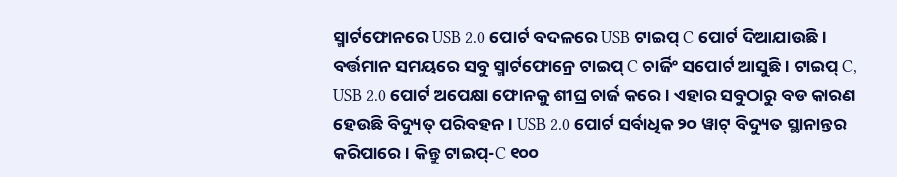ସ୍ମାର୍ଟଫୋନରେ USB 2.0 ପୋର୍ଟ ବଦଳରେ USB ଟାଇପ୍ C ପୋର୍ଟ ଦିଆଯାଉଛି ।
ବର୍ତ୍ତମାନ ସମୟରେ ସବୁ ସ୍ମାର୍ଟଫୋନ୍ରେ ଟାଇପ୍ C ଚାର୍ଜିଂ ସପୋର୍ଟ ଆସୁଛି । ଟାଇପ୍ C, USB 2.0 ପୋର୍ଟ ଅପେକ୍ଷା ଫୋନକୁ ଶୀଘ୍ର ଚାର୍ଜ କରେ । ଏହାର ସବୁଠାରୁ ବଡ କାରଣ ହେଉଛି ବିଦ୍ୟୁତ୍ ପରିବହନ । USB 2.0 ପୋର୍ଟ ସର୍ବାଧିକ ୨୦ ୱାଟ୍ ବିଦ୍ୟୁତ ସ୍ଥାନାନ୍ତର କରିପାରେ । କିନ୍ତୁ ଟାଇପ୍-C ୧୦୦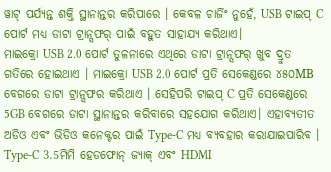ୱାଟ୍ ପର୍ଯ୍ୟନ୍ତ ଶକ୍ତି ସ୍ଥାନାନ୍ତର କରିପାରେ । କେବଳ ଚାର୍ଜିଂ ନୁହେଁ, USB ଟାଇପ୍ C ପୋର୍ଟ ମଧ୍ୟ ଡାଟା ଟ୍ରାନ୍ସଫର୍ ପାଇଁ ବହୁତ ସାହାଯ୍ୟ କରିଥାଏ।
ମାଇକ୍ରୋ USB 2.0 ପୋର୍ଟ ତୁଳନାରେ ଏଥିରେ ଡାଟା ଟ୍ରାନ୍ସଫର୍ ଖୁବ ଦ୍ରୁତ ଗତିରେ ହୋଇଥାଏ । ମାଇକ୍ରୋ USB 2.0 ପୋର୍ଟ ପ୍ରତି ସେକେଣ୍ଡରେ ୪୫୦MB ବେଗରେ ଡାଟା ଟ୍ରାନ୍ସଫର କରିଥାଏ । ସେହିପରି ଟାଇପ୍ C ପ୍ରତି ସେକେଣ୍ଡରେ 5GB ବେଗରେ ଡାଟା ସ୍ଥାନାନ୍ତର କରିବାରେ ସହଯୋଗ କରିଥାଏ। ଏହାବ୍ୟତୀତ ଅଡିଓ ଏବଂ ଭିଡିଓ କନେକ୍ଟର ପାଇଁ Type-C ମଧ୍ୟ ବ୍ୟବହାର କରାଯାଇପାରିବ ।
Type-C 3.5ମିମି ହେଡଫୋନ୍ ଜ୍ୟାକ୍ ଏବଂ HDMI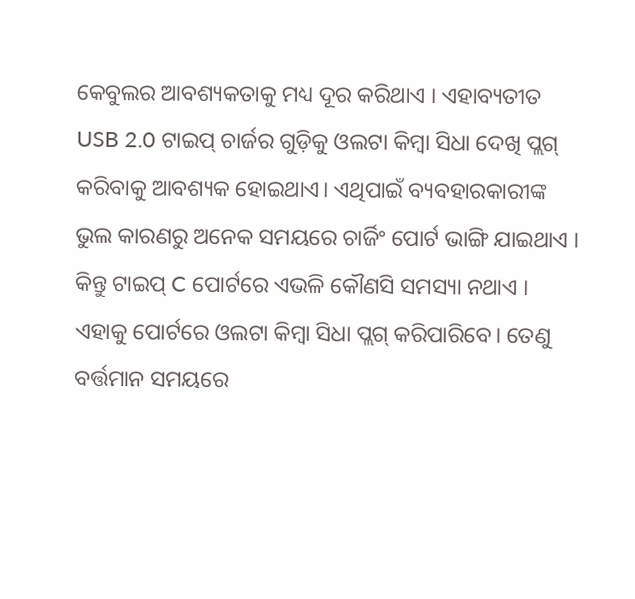କେବୁଲର ଆବଶ୍ୟକତାକୁ ମଧ୍ୟ ଦୂର କରିଥାଏ । ଏହାବ୍ୟତୀତ USB 2.0 ଟାଇପ୍ ଚାର୍ଜର ଗୁଡ଼ିକୁ ଓଲଟା କିମ୍ବା ସିଧା ଦେଖି ପ୍ଲଗ୍ କରିବାକୁ ଆବଶ୍ୟକ ହୋଇଥାଏ। ଏଥିପାଇଁ ବ୍ୟବହାରକାରୀଙ୍କ ଭୁଲ କାରଣରୁ ଅନେକ ସମୟରେ ଚାର୍ଜିଂ ପୋର୍ଟ ଭାଙ୍ଗି ଯାଇଥାଏ । କିନ୍ତୁ ଟାଇପ୍ C ପୋର୍ଟରେ ଏଭଳି କୌଣସି ସମସ୍ୟା ନଥାଏ । ଏହାକୁ ପୋର୍ଟରେ ଓଲଟା କିମ୍ବା ସିଧା ପ୍ଲଗ୍ କରିପାରିବେ। ତେଣୁ ବର୍ତ୍ତମାନ ସମୟରେ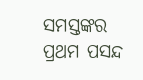ସମସ୍ତଙ୍କର ପ୍ରଥମ ପସନ୍ଦ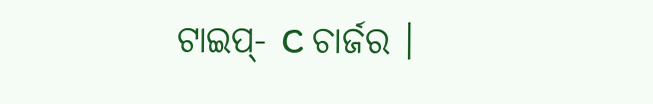ଟାଇପ୍- C ଚାର୍ଜର ।